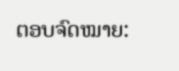ຕອບຈົດໝາຍ: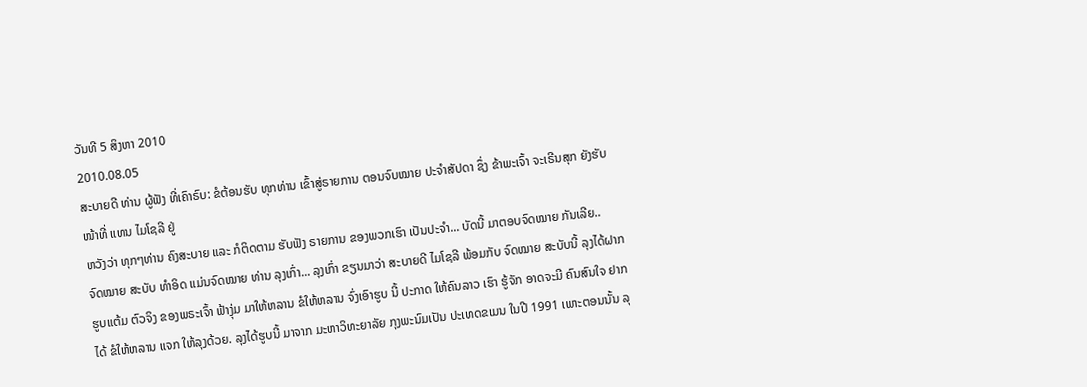ວັນທີ 5 ສິງຫາ 2010
2010.08.05
ສະບາຍດີ ທ່ານ ຜູ້ຟັງ ທີ່ເຄົາຣົບ: ຂໍຕ້ອນຮັບ ທຸກທ່ານ ເຂົ້າສູ່ຣາຍການ ຕອນຈົບໝາຍ ປະຈໍາສັປດາ ຊຶ່ງ ຂ້າພະເຈົ້າ ຈະເຣີນສຸກ ຍັງຮັບໜ້າທີ່ ແທນ ໄມໂຊລີ ຢູ່
ຫວັງວ່າ ທຸກໆທ່ານ ຄົງສະບາຍ ແລະ ກໍຕິດຕາມ ຮັບຟັງ ຣາຍການ ຂອງພວກເຮົາ ເປັນປະຈໍາ... ບັດນີ້ ມາຕອບຈົດໝາຍ ກັນເລີຍ..
ຈົດໝາຍ ສະບັບ ທໍາອິດ ແມ່ນຈົດໝາຍ ທ່ານ ລຸງເກົ່າ... ລຸງເກົ່າ ຂຽນມາວ່າ ສະບາຍດີ ໄມໂຊລີ ພ້ອມກັບ ຈົດໝາຍ ສະບັບນີ້ ລຸງໄດ້ຝາກ ຮູບແຕ້ມ ຕົວຈິງ ຂອງພຣະເຈົ້າ ຟ້າງຸ່ມ ມາໃຫ້ຫລານ ຂໍໃຫ້ຫລານ ຈົ່ງເອົາຮູບ ນີ້ ປະກາດ ໃຫ້ຄົນລາວ ເຮົາ ຮູ້ຈັກ ອາດຈະມີ ຄົນສົນໃຈ ຢາກໄດ້ ຂໍໃຫ້ຫລານ ແຈກ ໃຫ້ລຸງດ້ວຍ. ລຸງໄດ້ຮູບນີ້ ມາຈາກ ມະຫາວິທະຍາລັຍ ກຸງພະນົມເປັນ ປະເທດຂເມນ ໃນປີ 1991 ເພາະຕອນນັ້ນ ລຸ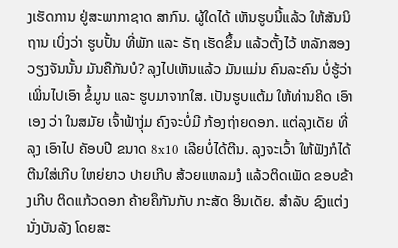ງເຮັດການ ຢູ່ສະພາກາຊາດ ສາກົນ. ຜູ້ໃດໄດ້ ເຫັນຮູບນີ້ແລ້ວ ໃຫ້ສັນນິຖານ ເບິ່ງວ່າ ຮູບປັ້ນ ທີ່ພັກ ແລະ ຣັຖ ເຮັດຂຶ້ນ ແລ້ວຕັ້ງໄວ້ ຫລັກສອງ ວຽງຈັນນັ້ນ ມັນຄືກັນບໍ? ລຸງໄປເຫັນແລ້ວ ມັນແມ່ນ ຄົນລະຄົນ ບໍ່ຮູ້ວ່າ ເພິ່ນໄປເອົາ ຂໍ້ມູນ ແລະ ຮູບມາຈາກໃສ. ເປັນຮູບແຕ້ມ ໃຫ້ທ່ານຄິດ ເອົາເອງ ວ່າ ໃນສມັຍ ເຈົ້າຟ້າງຸ່ມ ຄົງຈະບໍ່ມີ ກ້ອງຖ່າຍດອກ. ແຕ່ລຸງເດັຍ ທີ່ລຸງ ເອົາໄປ ຄັອບປີ ຂນາດ 8x10 ເລີຍບໍ່ໄດ້ຕີນ. ລຸງຈະເວົ້າ ໃຫ້ຟັງກໍໄດ້ ຕີນໃສ່ເກີບ ໃຫຍ່ຍາວ ປາຍເກີບ ສ້ວຍແຫລມງໍ ແລ້ວຕິດເພັດ ຂອບຂ້າງເກີບ ຕິດແກ້ວດອກ ຄ້າຍຄຶກັນກັບ ກະສັດ ອິນເດັຍ. ສໍາລັບ ຊົງແຕ່ງ ນັ່ງບັນລັງ ໂດຍສະ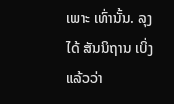ເພາະ ເທົ່ານັ້ນ. ລຸງໄດ້ ສັນນິຖານ ເບິ່ງແລ້ວວ່າ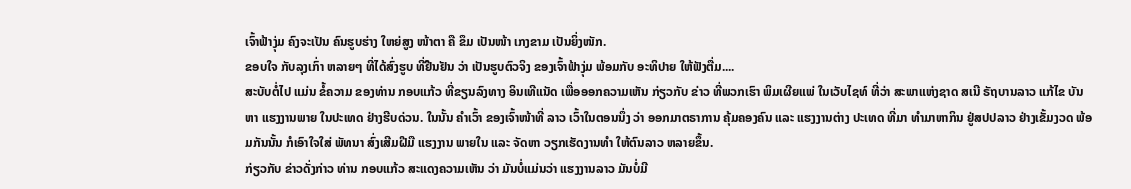ເຈົ້າຟ້າງຸ່ມ ຄົງຈະເປັນ ຄົນຮູບຮ່າງ ໃຫຍ່ສູງ ໜ້າຕາ ຄື ຂຶມ ເປັນໜ້າ ເກງຂາມ ເປັນຍິ່ງໜັກ.
ຂອບໃຈ ກັບລຸງເກົ່າ ຫລາຍໆ ທີ່ໄດ້ສົ່ງຮູບ ທີ່ຢືນຢັນ ວ່າ ເປັນຮູບຕົວຈິງ ຂອງເຈົ້າຟ້າງຸ່ມ ພ້ອມກັບ ອະທິປາຍ ໃຫ້ຟັງຕື່ມ....
ສະບັບຕໍ່ໄປ ແມ່ນ ຂໍ້ຄວາມ ຂອງທ່ານ ກອບແກ້ວ ທີ່ຂຽນລົງທາງ ອິນເທີແນັດ ເພື່ອອອກຄວາມເຫັນ ກ່ຽວກັບ ຂ່າວ ທີ່ພວກເຮົາ ພິມເຜີຍແພ່ ໃນເວັບໄຊທ໌ ທີ່ວ່າ ສະພາແຫ່ງຊາດ ສເນີ ຣັຖບານລາວ ແກ້ໄຂ ບັນຫາ ແຮງງານພາຍ ໃນປະເທດ ຢ່າງຮີບດ່ວນ. ໃນນັ້ນ ຄໍາເວົ້າ ຂອງເຈົ້າໜ້າທີ່ ລາວ ເວົ້າໃນຕອນນຶ່ງ ວ່າ ອອກມາຕຣາການ ຄຸ້ມຄອງຄົນ ແລະ ແຮງງານຕ່າງ ປະເທດ ທີ່ມາ ທໍາມາຫາກິນ ຢູ່ສປປລາວ ຢ່າງເຂັ້ມງວດ ພ້ອມກັນນັ້ນ ກໍເອົາໃຈໃສ່ ພັທນາ ສົ່ງເສີມຝີມື ແຮງງານ ພາຍໃນ ແລະ ຈັດຫາ ວຽກເຮັດງານທໍາ ໃຫ້ຕົນລາວ ຫລາຍຂຶ້ນ.
ກ່ຽວກັບ ຂ່າວດັ່ງກ່າວ ທ່ານ ກອບແກ້ວ ສະແດງຄວາມເຫັນ ວ່າ ມັນບໍ່ແມ່ນວ່າ ແຮງງານລາວ ມັນບໍ່ມີ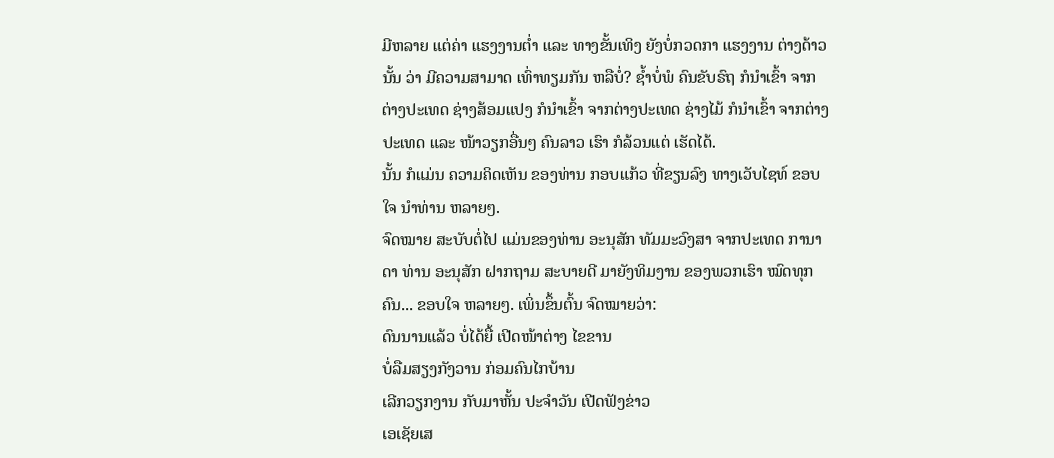ມີຫລາຍ ແຕ່ຄ່າ ແຮງງານຕໍ່າ ແລະ ທາງຂັ້ນເທິງ ຍັງບໍ່ກວດກາ ແຮງງານ ຕ່າງດ້າວນັ້ນ ວ່າ ມີຄວາມສາມາດ ເທົ່າທຽມກັນ ຫລືບໍ່? ຊໍ້າບໍ່ພໍ ຄົນຂັບຣົຖ ກໍນໍາເຂົ້າ ຈາກຕ່າງປະເທດ ຊ່າງສ້ອມແປງ ກໍນໍາເຂົ້າ ຈາກຕ່າງປະເທດ ຊ່າງໄມ້ ກໍນໍາເຂົ້າ ຈາກຕ່າງປະເທດ ແລະ ໜ້າວຽກອື່ນໆ ຄົນລາວ ເຮົາ ກໍລ້ວນແຕ່ ເຮັດໄດ້.
ນັ້ນ ກໍແມ່ນ ຄວາມຄິດເຫັນ ຂອງທ່ານ ກອບແກ້ວ ທີ່ຂຽນລົງ ທາງເວັບໄຊທ໌ ຂອບໃຈ ນໍາທ່ານ ຫລາຍໆ.
ຈົດໝາຍ ສະບັບຕໍ່ໄປ ແມ່ນຂອງທ່ານ ອະນຸສັກ ທັມມະວົງສາ ຈາກປະເທດ ການາດາ ທ່ານ ອະນຸສັກ ຝາກຖາມ ສະບາຍດີ ມາຍັງທິມງານ ຂອງພວກເຮົາ ໝົດທຸກຄົນ... ຂອບໃຈ ຫລາຍໆ. ເພິ່ນຂຶ້ນຕົ້ນ ຈົດໝາຍວ່າ:
ດົນນານແລ້ວ ບໍ່ໄດ້ຍື້ ເປີດໜ້າຕ່າງ ໄຂຂານ
ບໍ່ລືມສຽງກັງວານ ກ່ອມຄົນໄກບ້ານ
ເລີກວຽກງານ ກັບມາຫັ້ນ ປະຈໍາວັນ ເປີດຟັງຂ່າວ
ເອເຊັຍເສ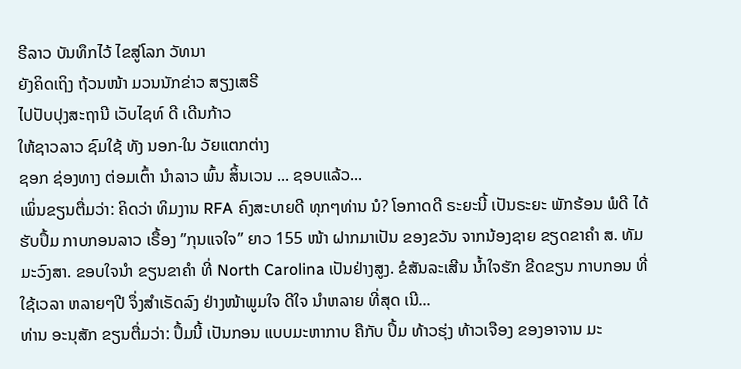ຣີລາວ ບັນທຶກໄວ້ ໄຂສູ່ໂລກ ວັທນາ
ຍັງຄິດເຖິງ ຖ້ວນໜ້າ ມວນນັກຂ່າວ ສຽງເສຣີ
ໄປປັບປຸງສະຖານີ ເວັບໄຊທ໌ ດີ ເດີນກ້າວ
ໃຫ້ຊາວລາວ ຊົມໃຊ້ ທັງ ນອກ-ໃນ ວັຍແຕກຕ່າງ
ຊອກ ຊ່ອງທາງ ຕ່ອມເຕົ້າ ນໍາລາວ ພົ້ນ ສິ້ນເວນ ... ຊອບແລ້ວ...
ເພິ່ນຂຽນຕື່ມວ່າ: ຄິດວ່າ ທິມງານ RFA ຄົງສະບາຍດີ ທຸກໆທ່ານ ນໍ? ໂອກາດດີ ຣະຍະນີ້ ເປັນຣະຍະ ພັກຮ້ອນ ພໍດີ ໄດ້ຮັບປຶ້ມ ກາບກອນລາວ ເຣື້ອງ ”ກຸນແຈໃຈ” ຍາວ 155 ໜ້າ ຝາກມາເປັນ ຂອງຂວັນ ຈາກນ້ອງຊາຍ ຂຽດຂາຄໍາ ສ. ທັມມະວົງສາ. ຂອບໃຈນໍາ ຂຽນຂາຄໍາ ທີ່ North Carolina ເປັນຢ່າງສູງ. ຂໍສັນລະເສີນ ນໍ້າໃຈຮັກ ຂີດຂຽນ ກາບກອນ ທີ່ໃຊ້ເວລາ ຫລາຍໆປີ ຈຶ່ງສໍາເຣັດລົງ ຢ່າງໜ້າພູມໃຈ ດີໃຈ ນໍາຫລາຍ ທີ່ສຸດ ເນີ...
ທ່ານ ອະນຸສັກ ຂຽນຕື່ມວ່າ: ປຶ້ມນີ້ ເປັນກອນ ແບບມະຫາກາບ ຄືກັບ ປຶ້ມ ທ້າວຮຸ່ງ ທ້າວເຈືອງ ຂອງອາຈານ ມະ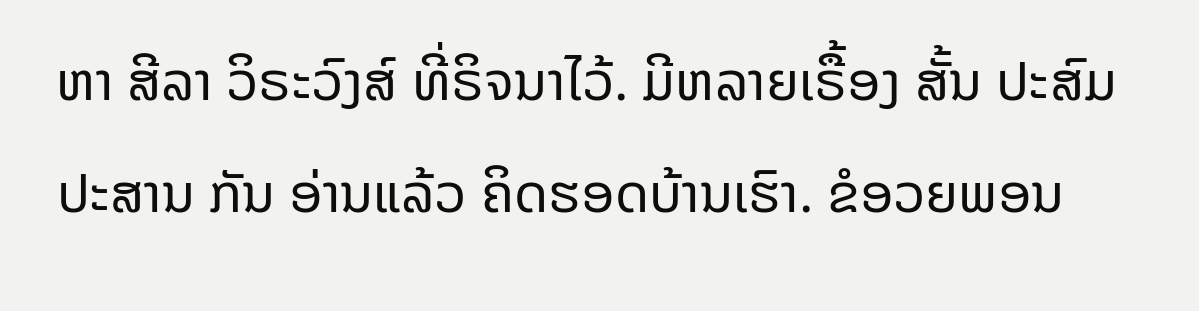ຫາ ສີລາ ວິຣະວົງສ໌ ທີ່ຣິຈນາໄວ້. ມີຫລາຍເຣື້ອງ ສັ້ນ ປະສົມປະສານ ກັນ ອ່ານແລ້ວ ຄິດຮອດບ້ານເຮົາ. ຂໍອວຍພອນ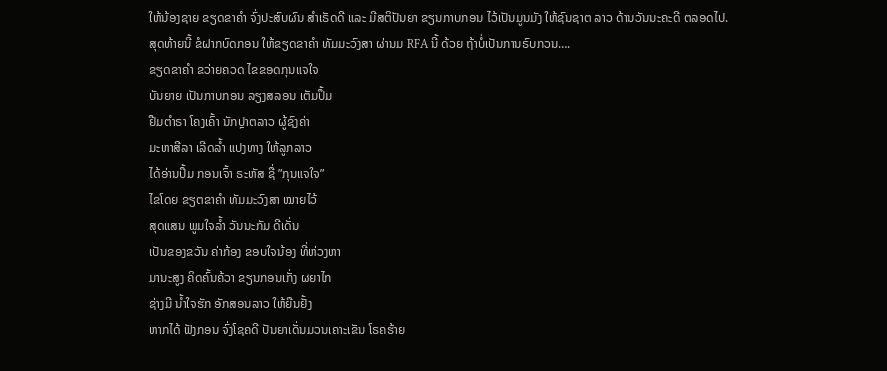ໃຫ້ນ້ອງຊາຍ ຂຽດຂາຄໍາ ຈົ່ງປະສົບຜົນ ສໍາເຣັດດີ ແລະ ມີສຕິປັນຍາ ຂຽນກາບກອນ ໄວ້ເປັນມູນມັງ ໃຫ້ຊົນຊາຕ ລາວ ດ້ານວັນນະຄະດີ ຕລອດໄປ.
ສຸດທ້າຍນີ້ ຂໍຝາກບົດກອນ ໃຫ້ຂຽດຂາຄໍາ ທັມມະວົງສາ ຜ່ານມ RFA ນີ້ ດ້ວຍ ຖ້າບໍ່ເປັນການຣົບກວນ….
ຂຽດຂາຄໍາ ຂວ່າຍຄວດ ໄຂຂອດກຸນແຈໃຈ
ບັນຍາຍ ເປັນກາບກອນ ລຽງສລອນ ເຕັມປຶ້ມ
ຢືມຕໍາຣາ ໂຄງເຄົ້າ ນັກປຼາຕລາວ ຜູ້ຊົງຄ່າ
ມະຫາສີລາ ເລີດລໍ້າ ແປງທາງ ໃຫ້ລູກລາວ
ໄດ້ອ່ານປຶ້ມ ກອນເຈົ້າ ຣະຫັສ ຊື່ ”ກຸນແຈໃຈ”
ໄຂໂດຍ ຂຽຕຂາຄໍາ ທັມມະວົງສາ ໝາຍໄວ້
ສຸດແສນ ພູມໃຈລໍ້າ ວັນນະກັມ ດີເດັ່ນ
ເປັນຂອງຂວັນ ຄ່າກ້ອງ ຂອບໃຈນ້ອງ ທີ່ຫ່ວງຫາ
ມານະສູງ ຄິດຄົ້ນຄ້ວາ ຂຽນກອນເກັ່ງ ຜຍາໄກ
ຊ່າງມີ ນໍ້າໃຈຮັກ ອັກສອນລາວ ໃຫ້ຍືນຢັ້ງ
ຫາກໄດ້ ຟັງກອນ ຈົ່ງໂຊຄດີ ປັນຍາເດັ່ນມວນເຄາະເຂັນ ໂຣຄຮ້າຍ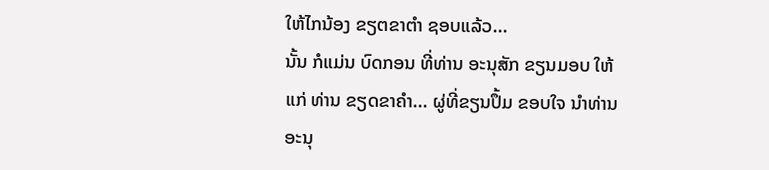ໃຫ້ໄກນ້ອງ ຂຽຕຂາຕໍາ ຊອບແລ້ວ...
ນັ້ນ ກໍແມ່ນ ບົດກອນ ທີ່ທ່ານ ອະນຸສັກ ຂຽນມອບ ໃຫ້ແກ່ ທ່ານ ຂຽດຂາຄໍາ... ຜູ່ທີ່ຂຽນປຶ້ມ ຂອບໃຈ ນໍາທ່ານ ອະນຸ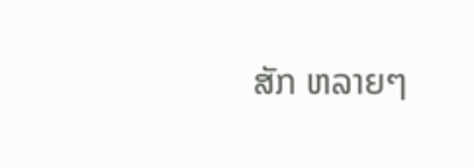ສັກ ຫລາຍໆ